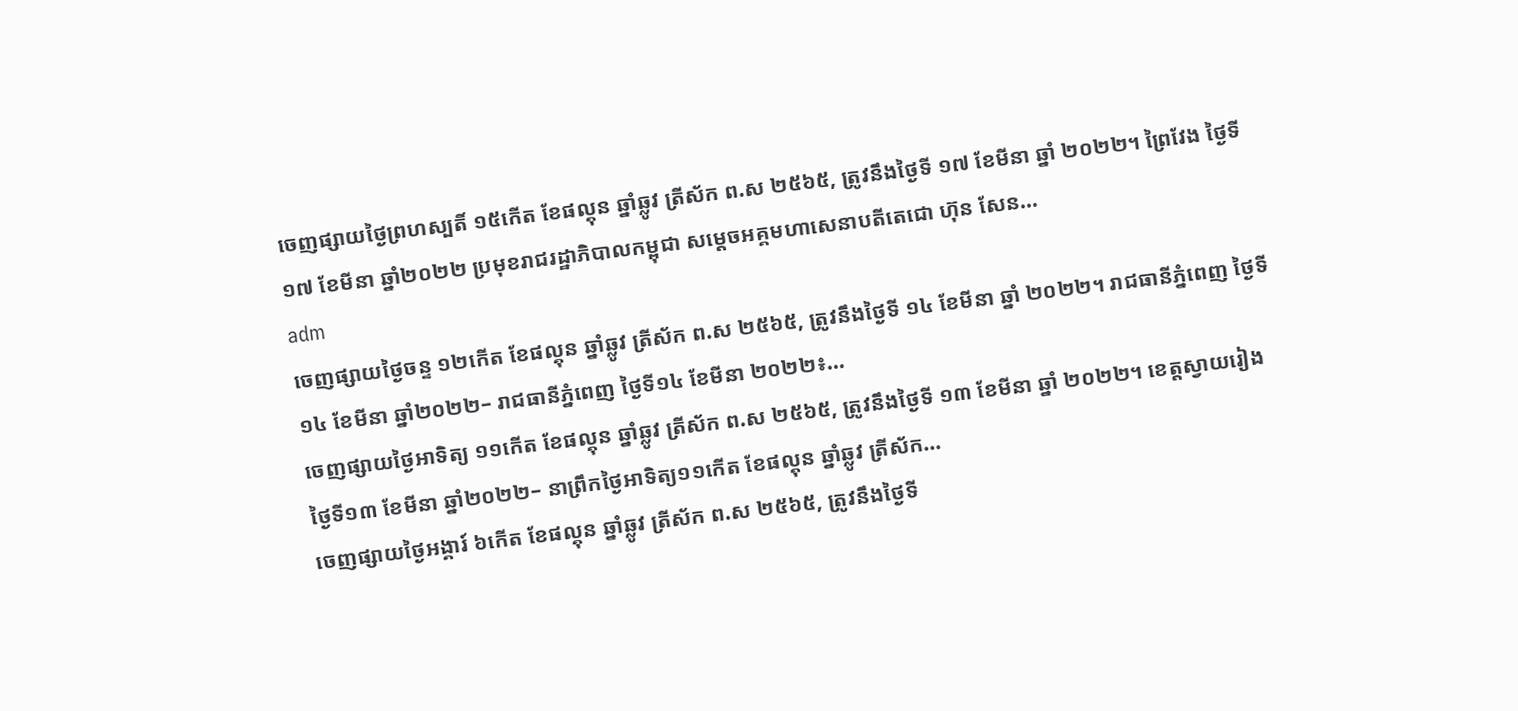ចេញផ្សាយថ្ងៃព្រហស្បតិ៍ ១៥កើត ខែផល្គុន ឆ្នាំឆ្លូវ ត្រីស័ក ព.ស ២៥៦៥, ត្រូវនឹងថ្ងៃទី ១៧ ខែមីនា ឆ្នាំ ២០២២។ ព្រៃវែង ថ្ងៃទី១៧ ខែមីនា ឆ្នាំ២០២២ ប្រមុខរាជរដ្ឋាភិបាលកម្ពុជា សម្ដេចអគ្គមហាសេនាបតីតេជោ ហ៊ុន សែន...
adm
ចេញផ្សាយថ្ងៃចន្ទ ១២កើត ខែផល្គុន ឆ្នាំឆ្លូវ ត្រីស័ក ព.ស ២៥៦៥, ត្រូវនឹងថ្ងៃទី ១៤ ខែមីនា ឆ្នាំ ២០២២។ រាជធានីភ្នំពេញ ថ្ងៃទី១៤ ខែមីនា ឆ្នាំ២០២២– រាជធានីភ្នំពេញ ថ្ងៃទី១៤ ខែមីនា ២០២២៖...
ចេញផ្សាយថ្ងៃអាទិត្យ ១១កើត ខែផល្គុន ឆ្នាំឆ្លូវ ត្រីស័ក ព.ស ២៥៦៥, ត្រូវនឹងថ្ងៃទី ១៣ ខែមីនា ឆ្នាំ ២០២២។ ខេត្តស្វាយរៀង ថ្ងៃទី១៣ ខែមីនា ឆ្នាំ២០២២– នាព្រឹកថ្ងៃអាទិត្យ១១កើត ខែផល្គុន ឆ្នាំឆ្លូវ ត្រីស័ក...
ចេញផ្សាយថ្ងៃអង្គារ៍ ៦កើត ខែផល្គុន ឆ្នាំឆ្លូវ ត្រីស័ក ព.ស ២៥៦៥, ត្រូវនឹងថ្ងៃទី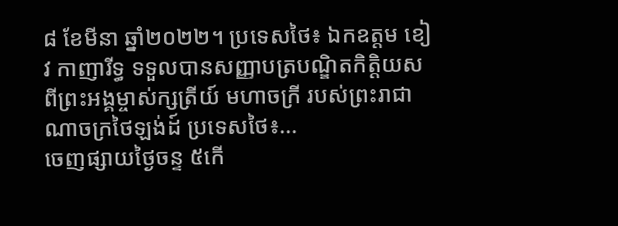៨ ខែមីនា ឆ្នាំ២០២២។ ប្រទេសថៃ៖ ឯកឧត្តម ខៀវ កាញារីទ្ធ ទទួលបានសញ្ញាបត្របណ្ឌិតកិត្តិយស ពីព្រះអង្គម្ចាស់ក្សត្រីយ៍ មហាចក្រី របស់ព្រះរាជាណាចក្រថៃឡង់ដ៍ ប្រទេសថៃ៖...
ចេញផ្សាយថ្ងៃចន្ទ ៥កើ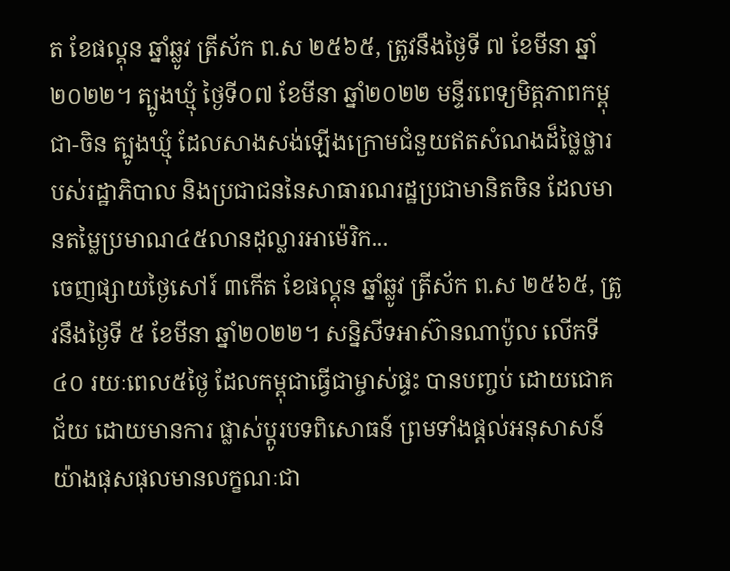ត ខែផល្គុន ឆ្នាំឆ្លូវ ត្រីស័ក ព.ស ២៥៦៥, ត្រូវនឹងថ្ងៃទី ៧ ខែមីនា ឆ្នាំ២០២២។ ត្បូងឃ្មុំ ថ្ងៃទី០៧ ខែមីនា ឆ្នាំ២០២២ មន្ទីរពេទ្យមិត្តភាពកម្ពុជា-ចិន ត្បូងឃ្មុំ ដែលសាងសង់ឡើងក្រោមជំនួយឥតសំណងដ៏ថ្លៃថ្លារបស់រដ្ឋាភិបាល និងប្រជាជននៃសាធារណរដ្ឋប្រជាមានិតចិន ដែលមានតម្លៃប្រមាណ៤៥លានដុល្លារអាម៉េរិក...
ចេញផ្សាយថ្ងៃសៅរ៍ ៣កើត ខែផល្គុន ឆ្នាំឆ្លូវ ត្រីស័ក ព.ស ២៥៦៥, ត្រូវនឹងថ្ងៃទី ៥ ខែមីនា ឆ្នាំ២០២២។ សន្និសីទអាស៊ានណាប៉ូល លើកទី៤០ រយៈពេល៥ថ្ងៃ ដែលកម្ពុជាធ្វើជាម្ចាស់ផ្ទះ បានបញ្ចប់ ដោយជោគជ័យ ដោយមានការ ផ្លាស់ប្តូរបទពិសោធន៍ ព្រមទាំងផ្តល់អនុសាសន៍យ៉ាងផុសផុលមានលក្ខណៈជា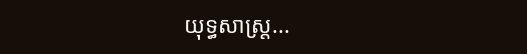យុទ្ធសាស្ត្រ...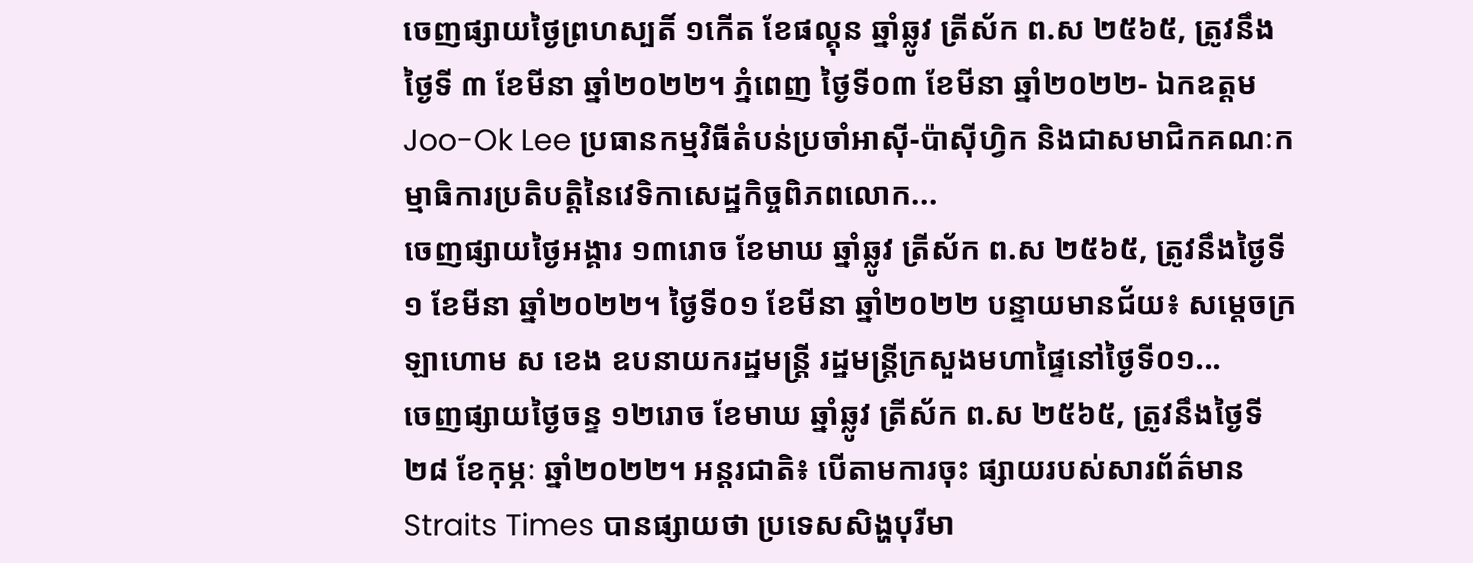ចេញផ្សាយថ្ងៃព្រហស្បតិ៍ ១កើត ខែផល្គុន ឆ្នាំឆ្លូវ ត្រីស័ក ព.ស ២៥៦៥, ត្រូវនឹងថ្ងៃទី ៣ ខែមីនា ឆ្នាំ២០២២។ ភ្នំពេញ ថ្ងៃទី០៣ ខែមីនា ឆ្នាំ២០២២- ឯកឧត្ដម Joo-Ok Lee ប្រធានកម្មវិធីតំបន់ប្រចាំអាស៊ី-ប៉ាស៊ីហ្វិក និងជាសមាជិកគណៈកម្មាធិការប្រតិបត្តិនៃវេទិកាសេដ្ឋកិច្ចពិភពលោក...
ចេញផ្សាយថ្ងៃអង្គារ ១៣រោច ខែមាឃ ឆ្នាំឆ្លូវ ត្រីស័ក ព.ស ២៥៦៥, ត្រូវនឹងថ្ងៃទី ១ ខែមីនា ឆ្នាំ២០២២។ ថ្ងៃទី០១ ខែមីនា ឆ្នាំ២០២២ បន្ទាយមានជ័យ៖ សម្តេចក្រឡាហោម ស ខេង ឧបនាយករដ្ឋមន្រ្តី រដ្ឋមន្រ្តីក្រសួងមហាផ្ទៃនៅថ្ងៃទី០១...
ចេញផ្សាយថ្ងៃចន្ទ ១២រោច ខែមាឃ ឆ្នាំឆ្លូវ ត្រីស័ក ព.ស ២៥៦៥, ត្រូវនឹងថ្ងៃទី ២៨ ខែកុម្ភៈ ឆ្នាំ២០២២។ អន្តរជាតិ៖ បើតាមការចុះ ផ្សាយរបស់សារព័ត៌មាន Straits Times បានផ្សាយថា ប្រទេសសិង្ហបុរីមា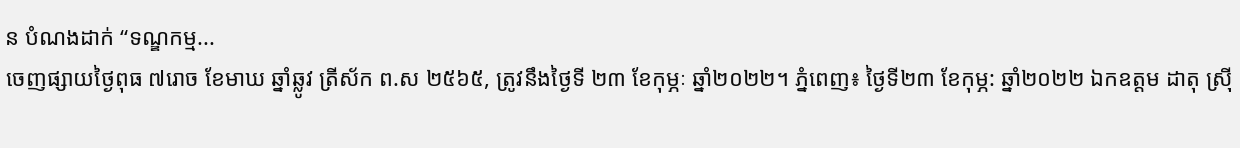ន បំណងដាក់ “ទណ្ឌកម្ម...
ចេញផ្សាយថ្ងៃពុធ ៧រោច ខែមាឃ ឆ្នាំឆ្លូវ ត្រីស័ក ព.ស ២៥៦៥, ត្រូវនឹងថ្ងៃទី ២៣ ខែកុម្ភៈ ឆ្នាំ២០២២។ ភ្នំពេញ៖ ថ្ងៃទី២៣ ខែកុម្ភ: ឆ្នាំ២០២២ ឯកឧត្តម ដាតុ ស្រ៊ី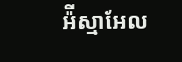អ៉ីស្មាអែល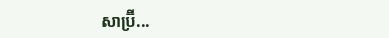សាប្រ៊ី...